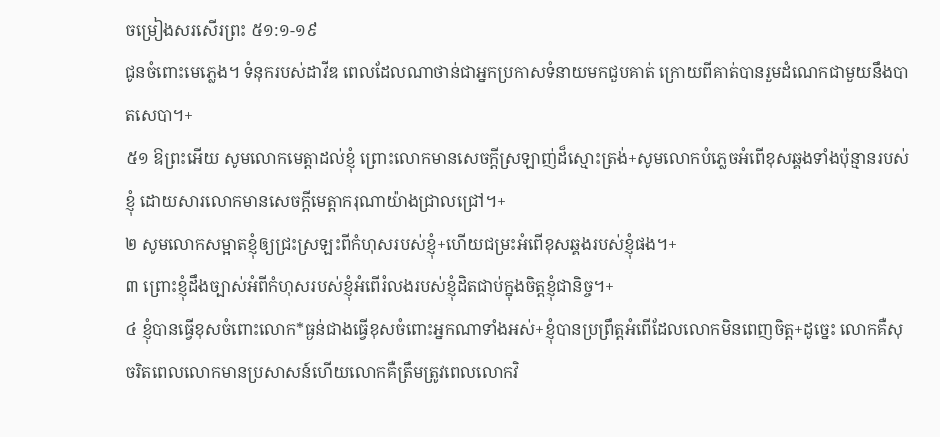ចម្រៀងសរសើរព្រះ ៥១:១-១៩
ជូនចំពោះមេភ្លេង។ ទំនុករបស់ដាវីឌ ពេលដែលណាថាន់ជាអ្នកប្រកាសទំនាយមកជួបគាត់ ក្រោយពីគាត់បានរួមដំណេកជាមួយនឹងបាតសេបា។+
៥១ ឱព្រះអើយ សូមលោកមេត្តាដល់ខ្ញុំ ព្រោះលោកមានសេចក្ដីស្រឡាញ់ដ៏ស្មោះត្រង់+សូមលោកបំភ្លេចអំពើខុសឆ្គងទាំងប៉ុន្មានរបស់ខ្ញុំ ដោយសារលោកមានសេចក្ដីមេត្តាករុណាយ៉ាងជ្រាលជ្រៅ។+
២ សូមលោកសម្អាតខ្ញុំឲ្យជ្រះស្រឡះពីកំហុសរបស់ខ្ញុំ+ហើយជម្រះអំពើខុសឆ្គងរបស់ខ្ញុំផង។+
៣ ព្រោះខ្ញុំដឹងច្បាស់អំពីកំហុសរបស់ខ្ញុំអំពើរំលងរបស់ខ្ញុំដិតជាប់ក្នុងចិត្តខ្ញុំជានិច្ច។+
៤ ខ្ញុំបានធ្វើខុសចំពោះលោក*ធ្ងន់ជាងធ្វើខុសចំពោះអ្នកណាទាំងអស់+ខ្ញុំបានប្រព្រឹត្តអំពើដែលលោកមិនពេញចិត្ត+ដូច្នេះ លោកគឺសុចរិតពេលលោកមានប្រសាសន៍ហើយលោកគឺត្រឹមត្រូវពេលលោកវិ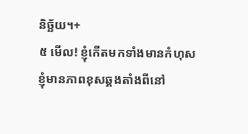និច្ឆ័យ។+
៥ មើល! ខ្ញុំកើតមកទាំងមានកំហុសខ្ញុំមានភាពខុសឆ្គងតាំងពីនៅ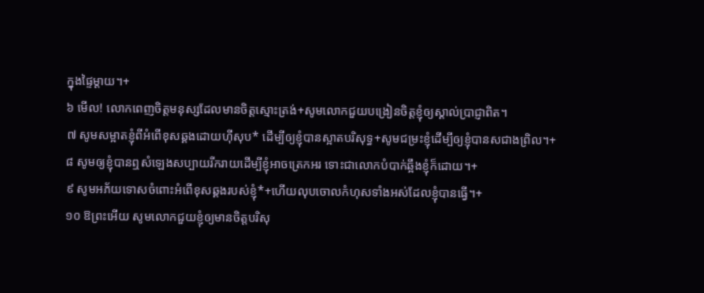ក្នុងផ្ទៃម្ដាយ។+
៦ មើល! លោកពេញចិត្តមនុស្សដែលមានចិត្តស្មោះត្រង់+សូមលោកជួយបង្រៀនចិត្តខ្ញុំឲ្យស្គាល់ប្រាជ្ញាពិត។
៧ សូមសម្អាតខ្ញុំពីអំពើខុសឆ្គងដោយហ៊ីសុប* ដើម្បីឲ្យខ្ញុំបានស្អាតបរិសុទ្ធ+សូមជម្រះខ្ញុំដើម្បីឲ្យខ្ញុំបានសជាងព្រិល។+
៨ សូមឲ្យខ្ញុំបានឮសំឡេងសប្បាយរីករាយដើម្បីខ្ញុំអាចត្រេកអរ ទោះជាលោកបំបាក់ឆ្អឹងខ្ញុំក៏ដោយ។+
៩ សូមអភ័យទោសចំពោះអំពើខុសឆ្គងរបស់ខ្ញុំ*+ហើយលុបចោលកំហុសទាំងអស់ដែលខ្ញុំបានធ្វើ។+
១០ ឱព្រះអើយ សូមលោកជួយខ្ញុំឲ្យមានចិត្តបរិសុ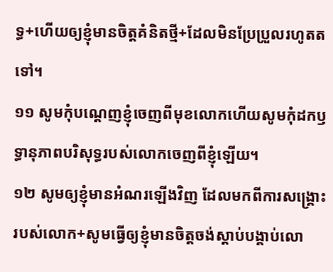ទ្ធ+ហើយឲ្យខ្ញុំមានចិត្តគំនិតថ្មី+ដែលមិនប្រែប្រួលរហូតតទៅ។
១១ សូមកុំបណ្ដេញខ្ញុំចេញពីមុខលោកហើយសូមកុំដកឫទ្ធានុភាពបរិសុទ្ធរបស់លោកចេញពីខ្ញុំឡើយ។
១២ សូមឲ្យខ្ញុំមានអំណរឡើងវិញ ដែលមកពីការសង្គ្រោះរបស់លោក+សូមធ្វើឲ្យខ្ញុំមានចិត្តចង់ស្ដាប់បង្គាប់លោ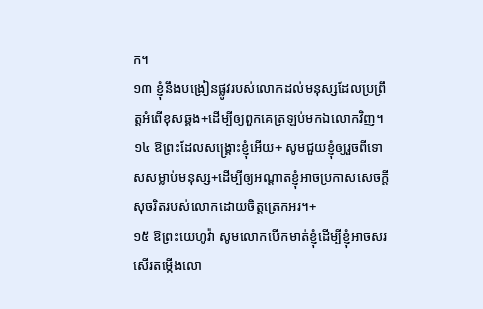ក។
១៣ ខ្ញុំនឹងបង្រៀនផ្លូវរបស់លោកដល់មនុស្សដែលប្រព្រឹត្តអំពើខុសឆ្គង+ដើម្បីឲ្យពួកគេត្រឡប់មកឯលោកវិញ។
១៤ ឱព្រះដែលសង្គ្រោះខ្ញុំអើយ+ សូមជួយខ្ញុំឲ្យរួចពីទោសសម្លាប់មនុស្ស+ដើម្បីឲ្យអណ្ដាតខ្ញុំអាចប្រកាសសេចក្ដីសុចរិតរបស់លោកដោយចិត្តត្រេកអរ។+
១៥ ឱព្រះយេហូវ៉ា សូមលោកបើកមាត់ខ្ញុំដើម្បីខ្ញុំអាចសរសើរតម្កើងលោ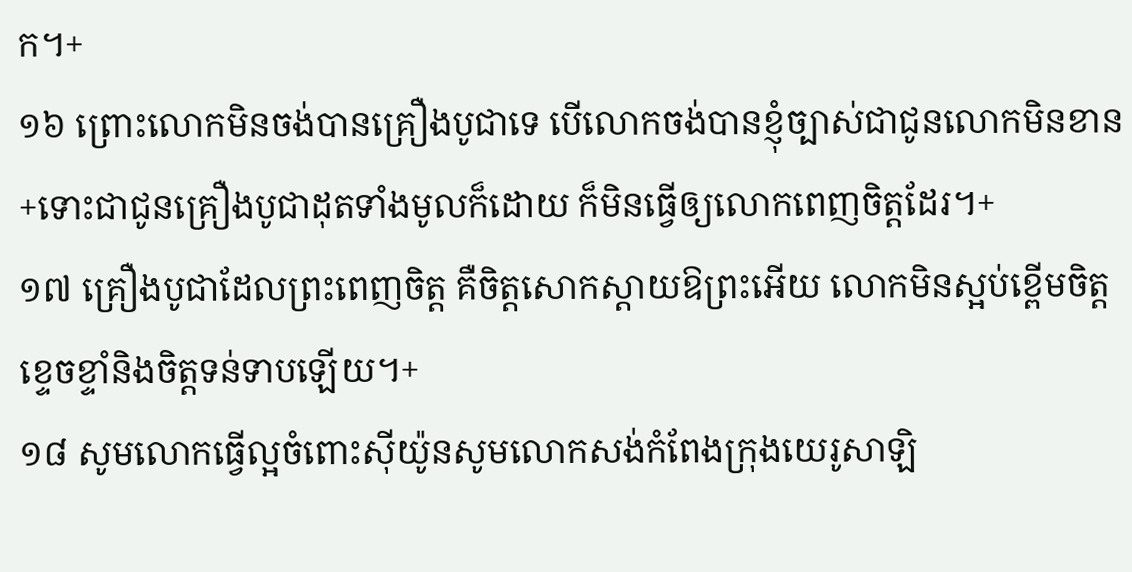ក។+
១៦ ព្រោះលោកមិនចង់បានគ្រឿងបូជាទេ បើលោកចង់បានខ្ញុំច្បាស់ជាជូនលោកមិនខាន+ទោះជាជូនគ្រឿងបូជាដុតទាំងមូលក៏ដោយ ក៏មិនធ្វើឲ្យលោកពេញចិត្តដែរ។+
១៧ គ្រឿងបូជាដែលព្រះពេញចិត្ត គឺចិត្តសោកស្ដាយឱព្រះអើយ លោកមិនស្អប់ខ្ពើមចិត្តខ្ទេចខ្ទាំនិងចិត្តទន់ទាបឡើយ។+
១៨ សូមលោកធ្វើល្អចំពោះស៊ីយ៉ូនសូមលោកសង់កំពែងក្រុងយេរូសាឡិ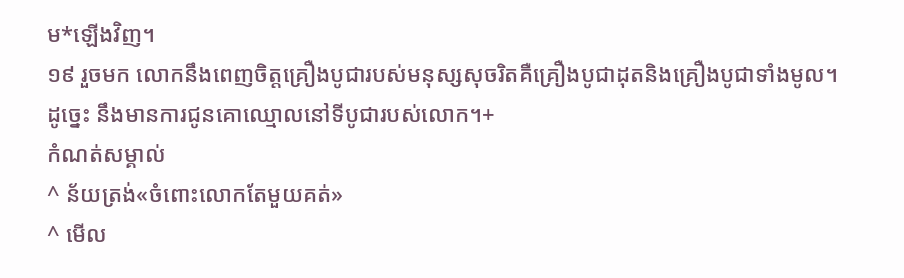ម*ឡើងវិញ។
១៩ រួចមក លោកនឹងពេញចិត្តគ្រឿងបូជារបស់មនុស្សសុចរិតគឺគ្រឿងបូជាដុតនិងគ្រឿងបូជាទាំងមូល។
ដូច្នេះ នឹងមានការជូនគោឈ្មោលនៅទីបូជារបស់លោក។+
កំណត់សម្គាល់
^ ន័យត្រង់«ចំពោះលោកតែមួយគត់»
^ មើល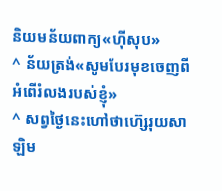និយមន័យពាក្យ«ហ៊ីសុប»
^ ន័យត្រង់«សូមបែរមុខចេញពីអំពើរំលងរបស់ខ្ញុំ»
^ សព្វថ្ងៃនេះហៅថាហ៊្សេរុយសាឡិម